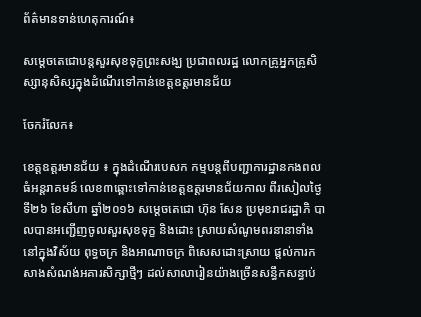ព័ត៌មានទាន់ហេតុការណ៍៖

សម្តេចតេជោបន្តសួរសុខទុក្ខព្រះសង្ឃ ប្រជាពលរដ្ឋ លោកគ្រូអ្នកគ្រូសិស្សានុសិស្សក្នុងដំណើរទៅកាន់ខេត្តឧត្តរមានជ័យ

ចែករំលែក៖

ខេត្តឧត្តរមានជ័យ ៖ ក្នុងដំណើរបេសក កម្មបន្តពីបញ្ជាការដ្ឋានកងពលធំអន្តរាគមន៍ លេខ៣ឆ្ពោះទៅកាន់ខេត្តឧត្តរមានជ័យកាល ពីរសៀលថ្ងៃទី២៦ ខែសីហា ឆ្នាំ២០១៦ សម្តេចតេជោ ហ៊ុន សែន ប្រមុខរាជរដ្ឋាភិ បាលបានអញ្ជើញចូលសួរសុខទុក្ខ និងដោះ ស្រាយសំណូមពរនានាទាំងនៅក្នុងវិស័យ ពុទ្ធចក្រ និងអាណាចក្រ ពិសេសដោះស្រាយ ផ្តល់ការកសាងសំណង់អគារសិក្សាថ្មីៗ ដល់សាលារៀនយ៉ាងច្រើនសន្ធឹកសន្ធាប់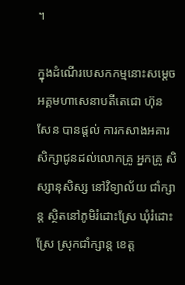។

ក្នុងដំណើរបេសកកម្មនោះសម្តេចអគ្គមហាសេនាបតីតេជោ ហ៊ុន សែន បានផ្តល់ ការកសាងអគារសិក្សាជូនដល់លោកគ្រូ អ្នកគ្រូ សិស្សានុសិស្ស នៅវិទ្យាល័យ ជាំក្សាន្ត ស្ថិតនៅភូមិរំដោះស្រែ ឃុំរំដោះ ស្រែ ស្រុកជាំក្សាន្ត ខេត្ត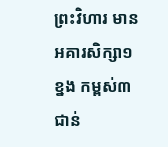ព្រះវិហារ មាន អគារសិក្សា១ខ្នង កម្ពស់៣ជាន់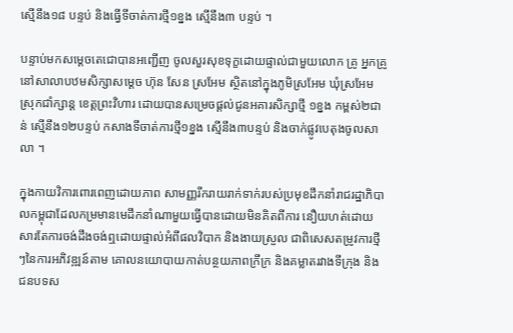ស្មើនឹង១៨ បន្ទប់ និងធ្វើទីចាត់ការថ្មី១ខ្នង ស្មើនឹង៣ បន្ទប់ ។

បន្ទាប់មកសម្តេចតេជោបានអញ្ជើញ ចូលសួរសុខទុក្ខដោយផ្ទាល់ជាមួយលោក គ្រូ អ្នកគ្រូ នៅសាលាបឋមសិក្សាសម្តេច ហ៊ុន សែន ស្រអែម ស្ថិតនៅក្នុងភូមិស្រអែម ឃុំស្រអែម ស្រុកជាំក្សាន្ត ខេត្តព្រះវិហារ ដោយបានសម្រេចផ្តល់ជូនអគារសិក្សាថ្មី ១ខ្នង កម្ពស់២ជាន់ ស្មើនឹង១២បន្ទប់ កសាងទីចាត់ការថ្មី១ខ្នង ស្មើនឹង៣បន្ទប់ និងចាក់ផ្លូវបេតុងចូលសាលា ។

ក្នុងកាយវិការពោរពេញដោយភាព សាមញ្ញរីករាយរាក់ទាក់របស់ប្រមុខដឹកនាំរាជរដ្ឋាភិបាលកម្ពុជាដែលកម្រមានមេដឹកនាំណាមួយធ្វើបានដោយមិនគិតពីការ នឿយហត់ដោយសារតែការចង់ដឹងចង់ឮដោយផ្ទាល់អំពីផលវិបាក និងងាយស្រួល ជាពិសេសតម្រូវការថ្មីៗនៃការអភិវឌ្ឍន៍តាម គោលនយោបាយកាត់បន្ថយភាពក្រីក្រ និងគម្លាតរវាងទីក្រុង និងជនបទស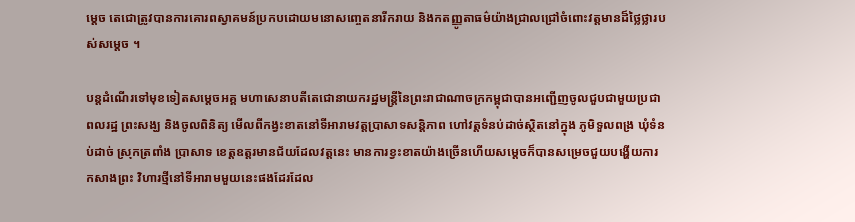ម្តេច តេជោត្រូវបានការគោរពស្វាគមន៍ប្រកបដោយមនោសញ្ចេតនារីករាយ និងកតញ្ញូតាធម៌យ៉ាងជ្រាលជ្រៅចំពោះវត្តមានដ៏ថ្លៃថ្លារបស់សម្តេច ។

បន្តដំណើរទៅមុខទៀតសម្តេចអគ្គ មហាសេនាបតីតេជោនាយករដ្ឋមន្ត្រីនៃព្រះរាជាណាចក្រកម្ពុជាបានអញ្ជើញចូលជួបជាមួយប្រជាពលរដ្ឋ ព្រះសង្ឃ និងចូលពិនិត្យ មើលពីកង្វះខាតនៅទីអារាមវត្តប្រាសាទសន្តិភាព ហៅវត្តទំនប់ដាច់ស្ថិតនៅក្នុង ភូមិទួលពង្រ ឃុំទំនប់ដាច់ ស្រុកត្រពាំង ប្រាសាទ ខេត្តឧត្តរមានជ័យដែលវត្តនេះ មានការខ្វះខាតយ៉ាងច្រើនហើយសម្តេចក៏បានសម្រេចជួយបង្ហើយការកសាងព្រះ វិហារថ្មីនៅទីអារាមមួយនេះផងដែរដែល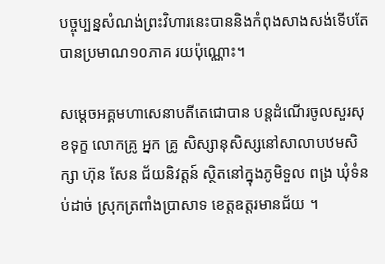បច្ចុប្បន្នសំណង់ព្រះវិហារនេះបាននិងកំពុងសាងសង់ទើបតែបានប្រមាណ១០ភាគ រយប៉ុណ្ណោះ។

សម្តេចអគ្គមហាសេនាបតីតេជោបាន បន្តដំណើរចូលសួរសុខទុក្ខ លោកគ្រូ អ្នក គ្រូ សិស្សានុសិស្សនៅសាលាបឋមសិក្សា ហ៊ុន សែន ជ័យនិវត្តន៍ ស្ថិតនៅក្នុងភូមិទួល ពង្រ ឃុំទំនប់ដាច់ ស្រុកត្រពាំងប្រាសាទ ខេត្តឧត្តរមានជ័យ ។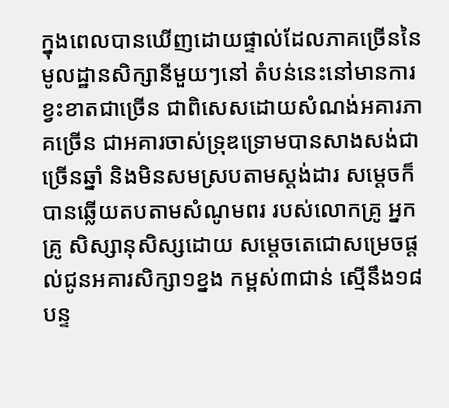ក្នុងពេលបានឃើញដោយផ្ទាល់ដែលភាគច្រើននៃមូលដ្ឋានសិក្សានីមួយៗនៅ តំបន់នេះនៅមានការខ្វះខាតជាច្រើន ជាពិសេសដោយសំណង់អគារភាគច្រើន ជាអគារចាស់ទ្រុឌទ្រោមបានសាងសង់ជាច្រើនឆ្នាំ និងមិនសមស្របតាមស្តង់ដារ សម្តេចក៏បានឆ្លើយតបតាមសំណូមពរ របស់លោកគ្រូ អ្នកគ្រូ សិស្សានុសិស្សដោយ សម្តេចតេជោសម្រេចផ្តល់ជូនអគារសិក្សា១ខ្នង កម្ពស់៣ជាន់ ស្មើនឹង១៨បន្ទ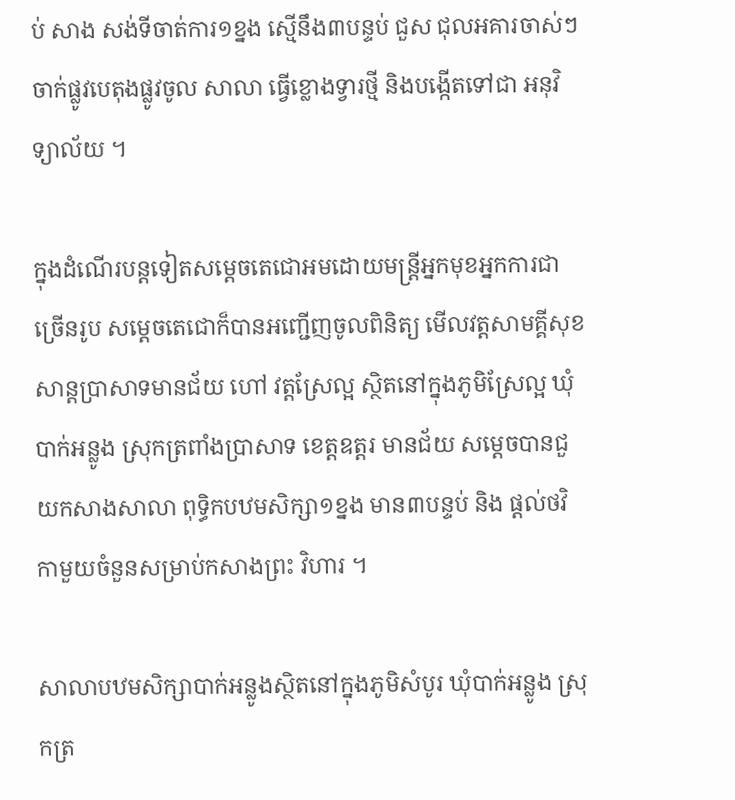ប់ សាង សង់ទីចាត់ការ១ខ្នង ស្មើនឹង៣បន្ទប់ ជួស ជុលអគារចាស់ៗ ចាក់ផ្លូវបេតុងផ្លូវចូល សាលា ធ្វើខ្លោងទ្វារថ្មី និងបង្កើតទៅជា អនុវិទ្យាល័យ ។

ក្នុងដំណើរបន្តទៀតសម្តេចតេជោអមដោយមន្ត្រីអ្នកមុខអ្នកការជាច្រើនរូប សម្តេចតេជោក៏បានអញ្ជើញចូលពិនិត្យ មើលវត្តសាមគ្គីសុខសាន្តប្រាសាទមានជ័យ ហៅ វត្តស្រែល្អ ស្ថិតនៅក្នុងភូមិស្រែល្អ ឃុំ បាក់អន្លូង ស្រុកត្រពាំងប្រាសាទ ខេត្តឧត្តរ មានជ័យ សម្តេចបានជួយកសាងសាលា ពុទ្ធិកបឋមសិក្សា១ខ្នង មាន៣បន្ទប់ និង ផ្តល់ថវិកាមួយចំនួនសម្រាប់កសាងព្រះ វិហារ ។

សាលាបឋមសិក្សាបាក់អន្លូងស្ថិតនៅក្នុងភូមិសំបូរ ឃុំបាក់អន្លូង ស្រុកត្រ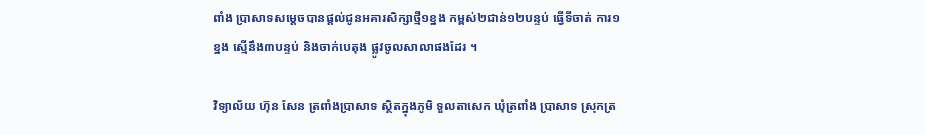ពាំង ប្រាសាទសម្តេចបានផ្តល់ជូនអគារសិក្សាថ្មី១ខ្នង កម្ពស់២ជាន់១២បន្ទប់ ធ្វើទីចាត់ ការ១ខ្នង ស្មើនឹង៣បន្ទប់ និងចាក់បេតុង ផ្លូវចូលសាលាផងដែរ ។

វិទ្យាល័យ ហ៊ុន សែន ត្រពាំងប្រាសាទ ស្ថិតក្នុងភូមិ ទួលតាសេក ឃុំត្រពាំង ប្រាសាទ ស្រុកត្រ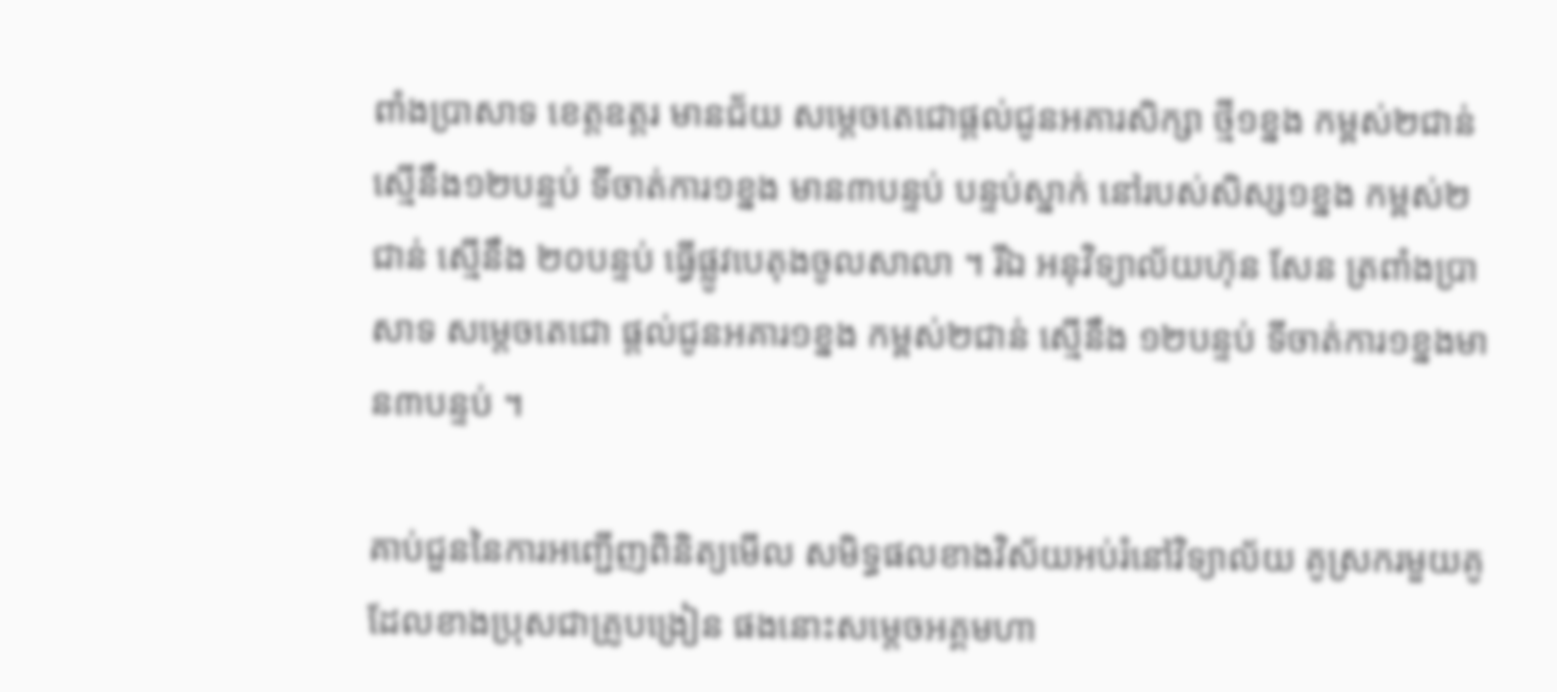ពាំងប្រាសាទ ខេត្តឧត្តរ មានជ័យ សម្តេចតេជោផ្តល់ជូនអគារសិក្សា ថ្មី១ខ្នង កម្ពស់២ជាន់ ស្មើនឹង១២បន្ទប់ ទីចាត់ការ១ខ្នង មាន៣បន្ទប់ បន្ទប់ស្នាក់ នៅរបស់សិស្ស១ខ្នង កម្ពស់២ជាន់ ស្មើនឹង ២០បន្ទប់ ធ្វើផ្លូវបេតុងចូលសាលា ។ រីឯ អនុវិទ្យាល័យហ៊ុន សែន ត្រពាំងប្រាសាទ សម្តេចតេជោ ផ្តល់ជូនអគារ១ខ្នង កម្ពស់២ជាន់ ស្មើនឹង ១២បន្ទប់ ទីចាត់ការ១ខ្នងមាន៣បន្ទប់ ។

គាប់ជួននៃការអញ្ជើញពិនិត្យមើល សមិទ្ធផលខាងវិស័យអប់រំនៅវិទ្យាល័យ គូស្រករមួយគូដែលខាងប្រុសជាគ្រូបង្រៀន ផងនោះសម្តេចអគ្គមហា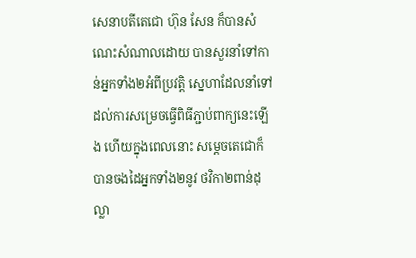សេនាបតីតេជោ ហ៊ុន សែន ក៏បានសំណេះសំណាលដោយ បានសួរនាំទៅកាន់អ្នកទាំង២អំពីប្រវត្តិ ស្នេហាដែលនាំទៅដល់ការសម្រេចធ្វើពិធីភ្ជាប់ពាក្យនេះឡើង ហើយក្នុងពេលនេាះ សម្តេចតេជោក៏បានចងដៃអ្នកទាំង២នូវ ថវិកា២ពាន់ដុល្លា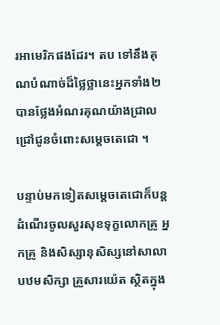រអាមេរិកផងដែរ។ តប ទៅនឹងគុណបំណាច់ដ៏ថ្លៃថ្លានេះអ្នកទាំង២បានថ្លែងអំណរគុណយ៉ាងជ្រាលជ្រៅជូនចំពោះសម្តេចតេជោ ។

បន្ទាប់មកទៀតសម្តេចតេជោក៏បន្ត ដំណើរចូលសួរសុខទុក្ខលោកគ្រូ អ្នកគ្រូ និងសិស្សានុសិស្សនៅសាលាបឋមសិក្សា គ្រួសារយ៉េត ស្ថិតក្នុង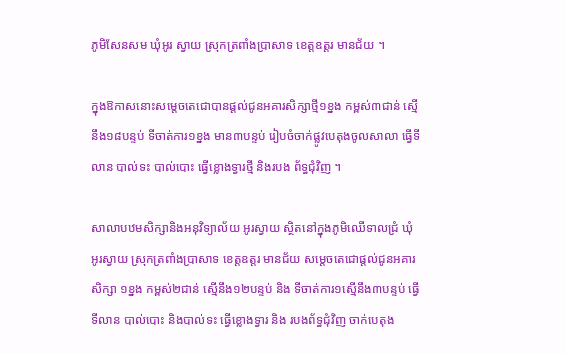ភូមិសែនសម ឃុំអូរ ស្វាយ ស្រុកត្រពាំងប្រាសាទ ខេត្តឧត្តរ មានជ័យ ។

ក្នុងឱកាសនោះសម្តេចតេជោបានផ្តល់ជូនអគារសិក្សាថ្មី១ខ្នង កម្ពស់៣ជាន់ ស្មើ នឹង១៨បន្ទប់ ទីចាត់ការ១ខ្នង មាន៣បន្ទប់ រៀបចំចាក់ផ្លូវបេតុងចូលសាលា ធ្វើទីលាន បាល់ទះ បាល់បោះ ធ្វើខ្លោងទ្វារថ្មី និងរបង ព័ទ្ធជុំវិញ ។

សាលាបឋមសិក្សានិងអនុវិទ្យាល័យ អូរស្វាយ ស្ថិតនៅក្នុងភូមិឈើទាលជ្រំ ឃុំ អូរស្វាយ ស្រុកត្រពាំងប្រាសាទ ខេត្តឧត្តរ មានជ័យ សម្តេចតេជោផ្តល់ជូនអគារសិក្សា ១ខ្នង កម្ពស់២ជាន់ ស្មើនឹង១២បន្ទប់ និង ទីចាត់ការ១ស្មើនឹង៣បន្ទប់ ធ្វើទីលាន បាល់បោះ និងបាល់ទះ ធ្វើខ្លោងទ្វារ និង របងព័ទ្ធជុំវិញ ចាក់បេតុង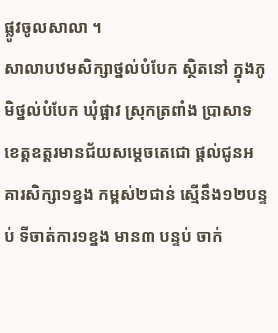ផ្លូវចូលសាលា ។
សាលាបឋមសិក្សាថ្នល់បំបែក ស្ថិតនៅ ក្នុងភូមិថ្នល់បំបែក ឃុំផ្អាវ ស្រុកត្រពាំង ប្រាសាទ ខេត្តឧត្តរមានជ័យសម្តេចតេជោ ផ្តល់ជូនអគារសិក្សា១ខ្នង កម្ពស់២ជាន់ ស្មើនឹង១២បន្ទប់ ទីចាត់ការ១ខ្នង មាន៣ បន្ទប់ ចាក់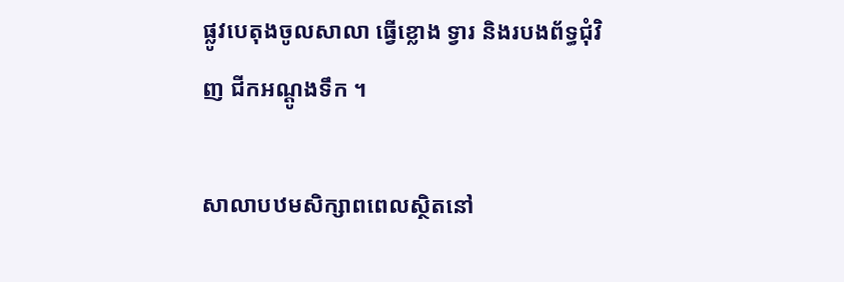ផ្លូវបេតុងចូលសាលា ធ្វើខ្លោង ទ្វារ និងរបងព័ទ្ធជុំវិញ ជីកអណ្តូងទឹក ។

សាលាបឋមសិក្សាពពេលស្ថិតនៅ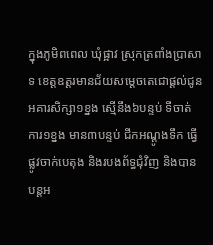ក្នុងភូមិពពេល ឃុំផ្អាវ ស្រុកត្រពាំងប្រាសាទ ខេត្តឧត្តរមានជ័យសម្តេចតេជោផ្តល់ជូន អគារសិក្សា១ខ្នង ស្មើនឹង៦បន្ទប់ ទីចាត់ ការ១ខ្នង មាន៣បន្ទប់ ជីកអណ្តូងទឹក ធ្វើ ផ្លូវចាក់បេតុង និងរបងព័ទ្ធជុំវិញ និងបាន បន្តអ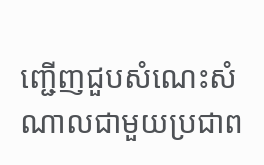ញ្ជើញជួបសំណេះសំណាលជាមួយប្រជាព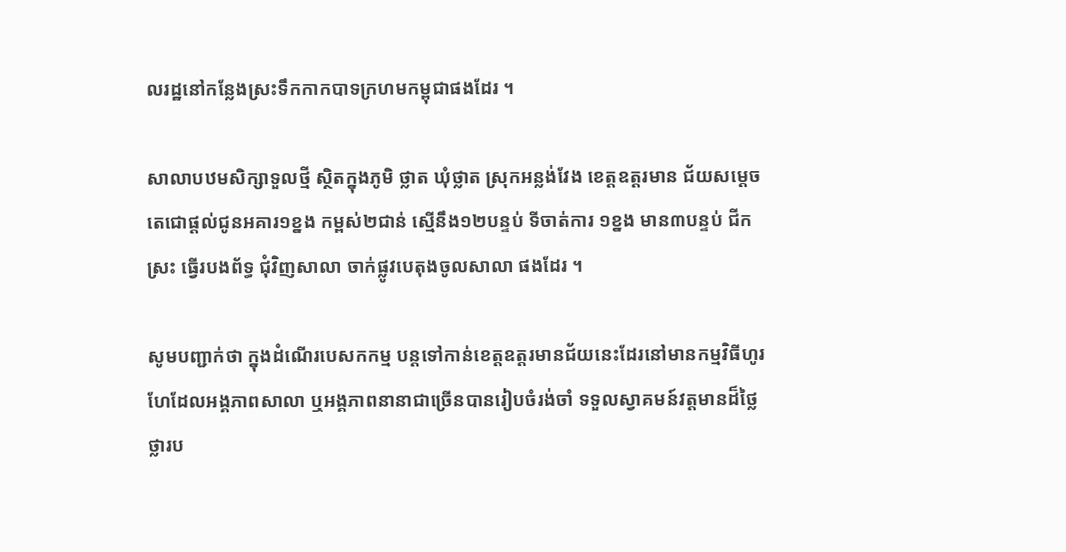លរដ្ឋនៅកន្លែងស្រះទឹកកាកបាទក្រហមកម្ពុជាផងដែរ ។

សាលាបឋមសិក្សាទួលថ្មី ស្ថិតក្នុងភូមិ ថ្លាត ឃុំថ្លាត ស្រុកអន្លង់វែង ខេត្តឧត្តរមាន ជ័យសម្តេចតេជោផ្តល់ជូនអគារ១ខ្នង កម្ពស់២ជាន់ ស្មើនឹង១២បន្ទប់ ទីចាត់ការ ១ខ្នង មាន៣បន្ទប់ ជីកស្រះ ធ្វើរបងព័ទ្ធ ជុំវិញសាលា ចាក់ផ្លូវបេតុងចូលសាលា ផងដែរ ។

សូមបញ្ជាក់ថា ក្នុងដំណើរបេសកកម្ម បន្តទៅកាន់ខេត្តឧត្តរមានជ័យនេះដែរនៅមានកម្មវិធីហូរហែដែលអង្គភាពសាលា ឬអង្គភាពនានាជាច្រើនបានរៀបចំរង់ចាំ ទទួលស្វាគមន៍វត្តមានដ៏ថ្លៃថ្លារប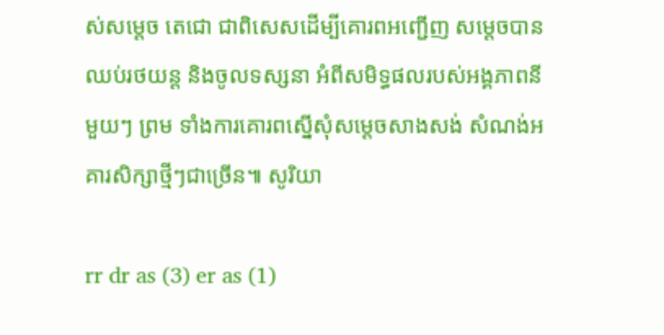ស់សម្តេច តេជោ ជាពិសេសដើម្បីគោរពអញ្ជើញ សម្តេចបានឈប់រថយន្ត និងចូលទស្សនា អំពីសមិទ្ធផលរបស់អង្គភាពនីមួយៗ ព្រម ទាំងការគោរពស្នើសុំសម្តេចសាងសង់ សំណង់អគារសិក្សាថ្មីៗជាច្រើន៕ សូរិយា

rr dr as (3) er as (1)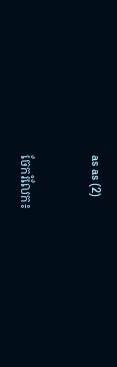as as (2)


ចែករំលែក៖